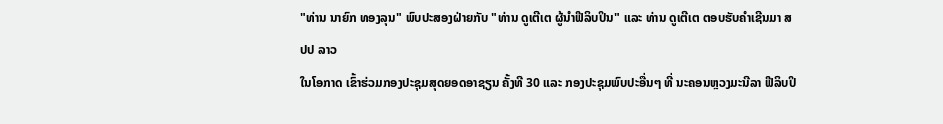"ທ່ານ ນາຍົກ ທອງລຸນ" ພົບປະສອງຝ່າຍກັບ "ທ່ານ ດູເຕີເຕ ຜູ້ນຳຟີລິບປິນ" ແລະ ທ່ານ ດູເຕີເຕ ຕອບຮັບຄຳເຊີນມາ ສປປ ລາວ
ໃນໂອກາດ ເຂົ້າຮ່ວມກອງປະຊຸມສຸດຍອດອາຊຽນ ຄັ້ງທີ 30 ແລະ ກອງປະຊຸມພົບປະອື່ນໆ ທີ່ ນະຄອນຫຼວງມະນີລາ ຟີລິບປິ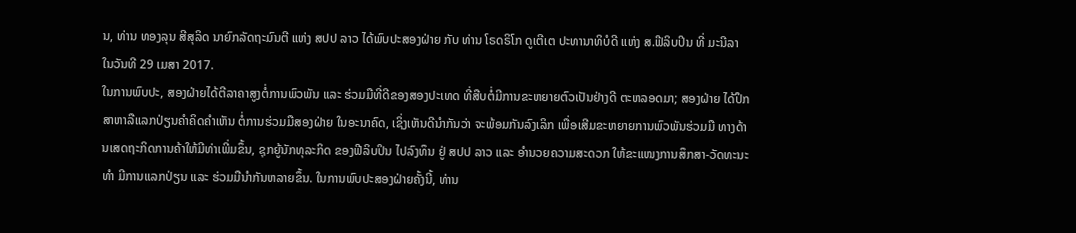ນ, ທ່ານ ທອງລຸນ ສີສຸລິດ ນາຍົກລັດຖະມົນຕີ ແຫ່ງ ສປປ ລາວ ໄດ້ພົບປະສອງຝ່າຍ ກັບ ທ່ານ ໂຣດຣິໂກ ດູເຕີເຕ ປະທານາທິບໍດີ ແຫ່ງ ສ.ຟີລິບປິນ ທີ່ ມະນີລາ ໃນວັນທີ 29 ເມສາ 2017.
ໃນການພົບປະ, ສອງຝ່າຍໄດ້ຕີລາຄາສູງຕໍ່ການພົວພັນ ແລະ ຮ່ວມມືທີ່ດີຂອງສອງປະເທດ ທີ່ສືບຕໍ່ມີການຂະຫຍາຍຕົວເປັນຢ່າງດີ ຕະຫລອດມາ; ສອງຝ່າຍ ໄດ້ປຶກສາຫາລືແລກປ່ຽນຄຳຄິດຄຳເຫັນ ຕໍ່ການຮ່ວມມືສອງຝ່າຍ ໃນອະນາຄົດ, ເຊິ່ງເຫັນດີນຳກັນວ່າ ຈະພ້ອມກັນລົງເລິກ ເພື່ອເສີມຂະຫຍາຍການພົວພັນຮ່ວມມື ທາງດ້ານເສດຖະກິດການຄ້າໃຫ້ມີທ່າເພີ່ມຂຶ້ນ, ຊຸກຍູ້ນັກທຸລະກິດ ຂອງຟີລິບປິນ ໄປລົງທຶນ ຢູ່ ສປປ ລາວ ແລະ ອຳນວຍຄວາມສະດວກ ໃຫ້ຂະແໜງການສຶກສາ-ວັດທະນະທຳ ມີການແລກປ່ຽນ ແລະ ຮ່ວມມືນຳກັນຫລາຍຂຶ້ນ. ໃນການພົບປະສອງຝ່າຍຄັ້ງນີ້, ທ່ານ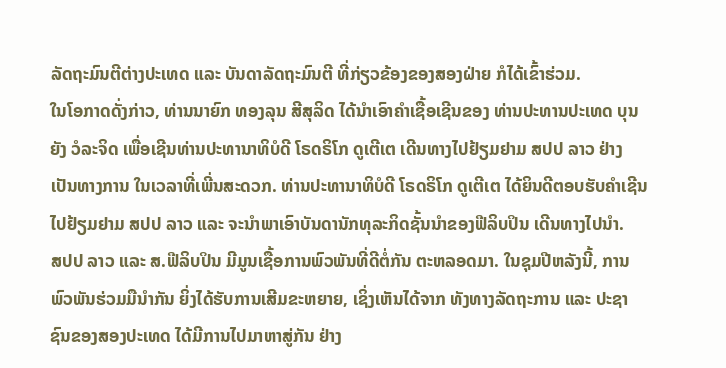ລັດຖະມົນຕີຕ່າງປະເທດ ແລະ ບັນດາລັດຖະມົນຕີ ທີ່ກ່ຽວຂ້ອງຂອງສອງຝ່າຍ ກໍໄດ້ເຂົ້າຮ່ວມ.
ໃນໂອກາດດັ່ງກ່າວ, ທ່ານນາຍົກ ທອງລຸນ ສີສຸລິດ ໄດ້ນຳເອົາຄຳເຊື້ອເຊີນຂອງ ທ່ານປະທານປະເທດ ບຸນຍັງ ວໍລະຈິດ ເພື່ອເຊີນທ່ານປະທານາທິບໍດີ ໂຣດຣິໂກ ດູເຕີເຕ ເດີນທາງໄປຢ້ຽມຢາມ ສປປ ລາວ ຢ່າງເປັນທາງການ ໃນເວລາທີ່ເພີ່ນສະດວກ. ທ່ານປະທານາທິບໍດີ ໂຣດຣິໂກ ດູເຕີເຕ ໄດ້ຍິນດີຕອບຮັບຄຳເຊີນ ໄປຢ້ຽມຢາມ ສປປ ລາວ ແລະ ຈະນຳພາເອົາບັນດານັກທຸລະກິດຊັ້ນນຳຂອງຟີລິບປິນ ເດີນທາງໄປນຳ.
ສປປ ລາວ ແລະ ສ.ຟີລິບປິນ ມີມູນເຊື້ອການພົວພັນທີ່ດີຕໍ່ກັນ ຕະຫລອດມາ. ໃນຊຸມປີຫລັງນີ້, ການພົວພັນຮ່ວມມືນຳກັນ ຍິ່ງໄດ້ຮັບການເສີມຂະຫຍາຍ, ເຊິ່ງເຫັນໄດ້ຈາກ ທັງທາງລັດຖະການ ແລະ ປະຊາຊົນຂອງສອງປະເທດ ໄດ້ມີການໄປມາຫາສູ່ກັນ ຢ່າງ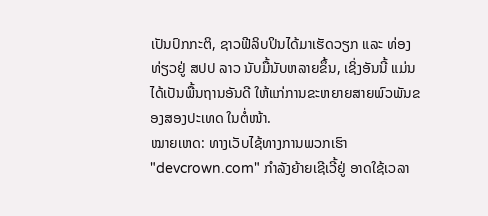ເປັນປົກກະຕິ, ຊາວຟີລິບປິນໄດ້ມາເຮັດວຽກ ແລະ ທ່ອງທ່ຽວຢູ່ ສປປ ລາວ ນັບມື້ນັບຫລາຍຂຶ້ນ, ເຊິ່ງອັນນີ້ ແມ່ນໄດ້ເປັນພື້ນຖານອັນດີ ໃຫ້ແກ່ການຂະຫຍາຍສາຍພົວພັນຂອງສອງປະເທດ ໃນຕໍ່ໜ້າ.
ໝາຍເຫດ: ທາງເວັບໄຊ້ທາງການພວກເຮົາ "devcrown.com" ກຳລັງຍ້າຍເຊີເວີ້ຢູ່ ອາດໃຊ້ເວລາ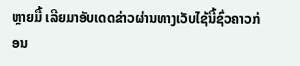ຫຼາຍມື້ ເລີຍມາອັບເດດຂ່າວຜ່ານທາງເວັບໄຊ້ນີ້ຊົ່ວຄາວກ່ອນ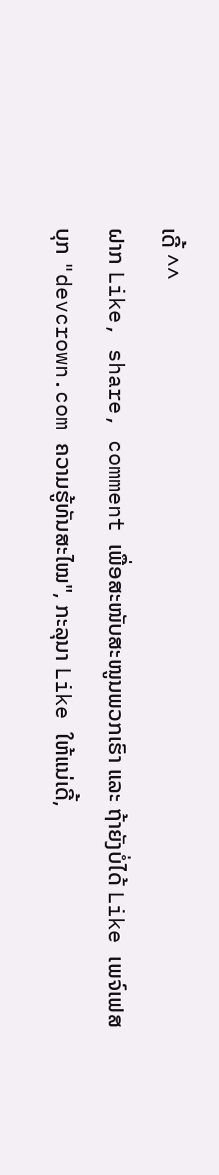ເດີ້ ^^
ຝາກ Like, share, comment ເພື່ອສະໜັບສະໜູນພວກເຮົາ ແລະ ຖ້າຍັງບໍ່ໄດ້ Like ເພຈ໌ເຟສບຸກ "devcrown.com ຄວາມຮູ້ທັນສະໄໝ", ກະລຸນາ Like ໃຫ້ແນ່ເດີ້,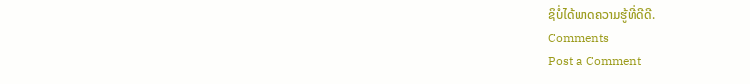ຊິບໍ່ໄດ້ພາດຄວາມຮູ້ທີ່ດີດີ.
Comments
Post a Comment